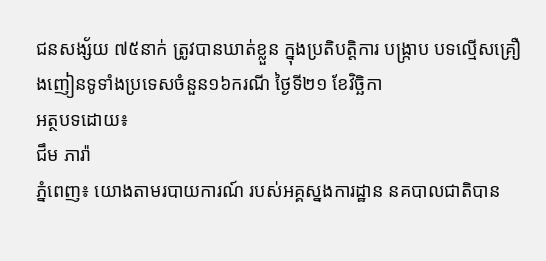ជនសង្ស័យ ៧៥នាក់ ត្រូវបានឃាត់ខ្លួន ក្នុងប្រតិបត្តិការ បង្ក្រាប បទល្មើសគ្រឿងញៀនទូទាំងប្រទេសចំនួន១៦ករណី ថ្ងៃទី២១ ខែវិច្ឆិកា
អត្ថបទដោយ៖
ជឹម ភារ៉ា
ភ្នំពេញ៖ យោងតាមរបាយការណ៍ របស់អគ្គស្នងការដ្ឋាន នគបាលជាតិបាន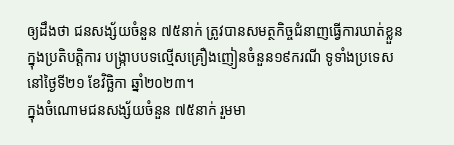ឲ្យដឹងថា ជនសង្ស័យចំនួន ៧៥នាក់ ត្រូវបានសមត្ថកិច្ចជំនាញធ្វេីការឃាត់ខ្លួន ក្នុងប្រតិបត្តិការ បង្ក្រាបបទល្មើសគ្រឿងញៀនចំនួន១៩ករណី ទូទាំងប្រទេស នៅថ្ងៃទី២១ ខែវិច្ឆិកា ឆ្នាំ២០២៣។
ក្នុងចំណោមជនសង្ស័យចំនួន ៧៥នាក់ រួមមា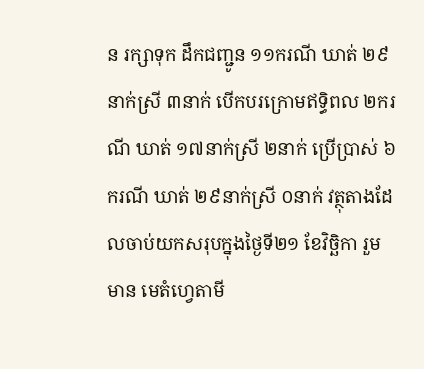ន រក្សាទុក ដឹកជញ្ជូន ១១ករណី ឃាត់ ២៩នាក់ស្រី ៣នាក់ បើកបរក្រោមឥទ្ធិពល ២ករណី ឃាត់ ១៧នាក់ស្រី ២នាក់ ប្រើប្រាស់ ៦ករណី ឃាត់ ២៩នាក់ស្រី ០នាក់ វត្ថុតាងដែលចាប់យកសរុបក្នុងថ្ងៃទី២១ ខែវិច្ឆិកា រួមមាន មេតំហ្វេតាមី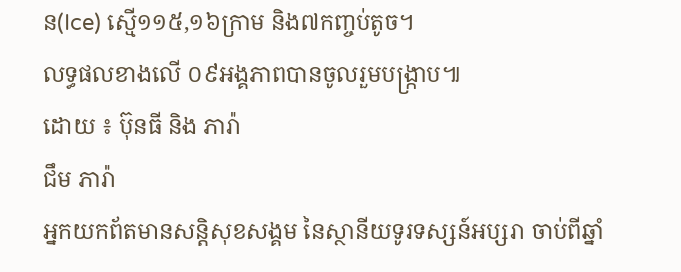ន(Ice) ស្មើ១១៥,១៦ក្រាម និង៧កញ្ចប់តូច។
លទ្ធផលខាងលើ ០៩អង្គភាពបានចូលរួមបង្ក្រាប៕
ដោយ ៖ ប៊ុនធី និង ភារ៉ា
ជឹម ភារ៉ា
អ្នកយកព័តមានសន្តិសុខសង្គម នៃស្ថានីយទូរទស្សន៍អប្សរា ចាប់ពីឆ្នាំ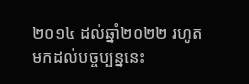២០១៤ ដល់ឆ្នាំ២០២២ រហូតមកដល់បច្ចប្បន្ននេះ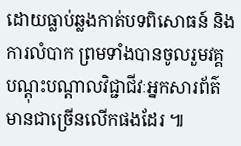ដោយធ្លាប់ឆ្លងកាត់បទពិសោធន៍ និងការលំបាក ព្រមទាំងបានចូលរួមវគ្គបណ្ដុះបណ្ដាលវិជ្ជាជីវៈអ្នកសារព័ត៌មានជាច្រើនលើកផងដែរ ៕